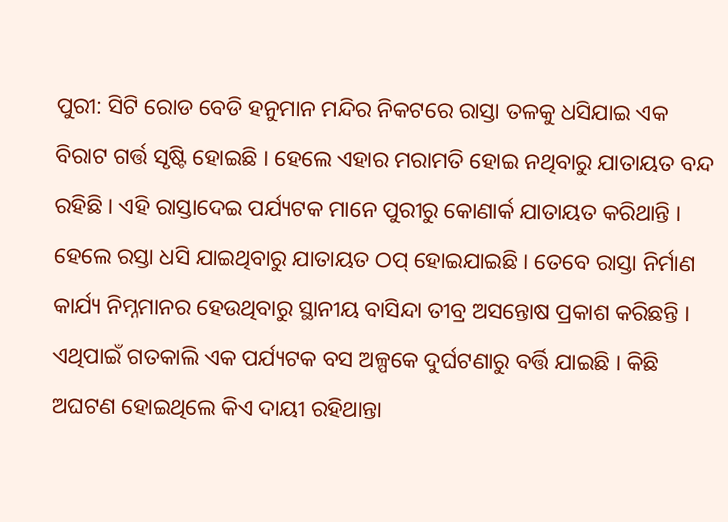ପୁରୀ: ସିଟି ରୋଡ ବେଡି ହନୁମାନ ମନ୍ଦିର ନିକଟରେ ରାସ୍ତା ତଳକୁ ଧସିଯାଇ ଏକ ବିରାଟ ଗର୍ତ୍ତ ସୃଷ୍ଟି ହୋଇଛି । ହେଲେ ଏହାର ମରାମତି ହୋଇ ନଥିବାରୁ ଯାତାୟତ ବନ୍ଦ ରହିଛି । ଏହି ରାସ୍ତାଦେଇ ପର୍ଯ୍ୟଟକ ମାନେ ପୁରୀରୁ କୋଣାର୍କ ଯାତାୟତ କରିଥାନ୍ତି । ହେଲେ ରସ୍ତା ଧସି ଯାଇଥିବାରୁ ଯାତାୟତ ଠପ୍ ହୋଇଯାଇଛି । ତେବେ ରାସ୍ତା ନିର୍ମାଣ କାର୍ଯ୍ୟ ନିମ୍ନମାନର ହେଉଥିବାରୁ ସ୍ଥାନୀୟ ବାସିନ୍ଦା ତୀବ୍ର ଅସନ୍ତୋଷ ପ୍ରକାଶ କରିଛନ୍ତି । ଏଥିପାଇଁ ଗତକାଲି ଏକ ପର୍ଯ୍ୟଟକ ବସ ଅଳ୍ପକେ ଦୁର୍ଘଟଣାରୁ ବର୍ତ୍ତି ଯାଇଛି । କିଛି ଅଘଟଣ ହୋଇଥିଲେ କିଏ ଦାୟୀ ରହିଥାନ୍ତା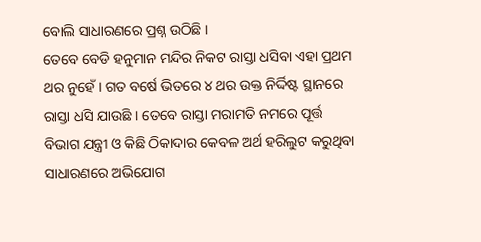ବୋଲି ସାଧାରଣରେ ପ୍ରଶ୍ନ ଉଠିଛି ।
ତେବେ ବେଡି ହନୁମାନ ମନ୍ଦିର ନିକଟ ରାସ୍ତା ଧସିବା ଏହା ପ୍ରଥମ ଥର ନୁହେଁ । ଗତ ବର୍ଷେ ଭିତରେ ୪ ଥର ଉକ୍ତ ନିର୍ଦ୍ଦିଷ୍ଟ ସ୍ଥାନରେ ରାସ୍ତା ଧସି ଯାଉଛି । ତେବେ ରାସ୍ତା ମରାମତି ନମରେ ପୂର୍ତ୍ତ ବିଭାଗ ଯନ୍ତ୍ରୀ ଓ କିଛି ଠିକାଦାର କେବଳ ଅର୍ଥ ହରିଲୁଟ କରୁଥିବା ସାଧାରଣରେ ଅଭିଯୋଗ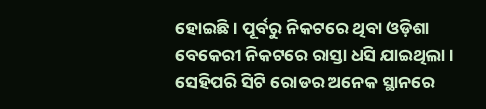ହୋଇଛି । ପୂର୍ବରୁ ନିକଟରେ ଥିବା ଓଡ଼ିଶା ବେକେରୀ ନିକଟରେ ରାସ୍ତା ଧସି ଯାଇଥିଲା । ସେହିପରି ସିଟି ରୋଡର ଅନେକ ସ୍ଥାନରେ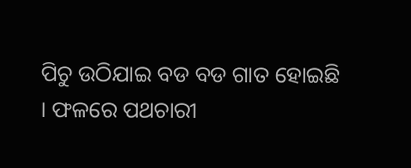ପିଚୁ ଉଠିଯାଇ ବଡ ବଡ ଗାତ ହୋଇଛି । ଫଳରେ ପଥଚାରୀ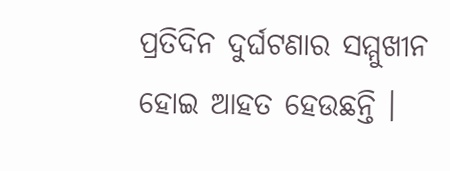ପ୍ରତିଦିନ ଦୁର୍ଘଟଣାର ସମ୍ମୁଖୀନ ହୋଇ ଆହତ ହେଉଛନ୍ତି ।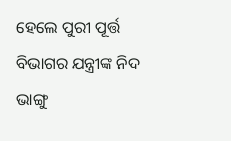ହେଲେ ପୁରୀ ପୂର୍ତ୍ତ ବିଭାଗର ଯନ୍ତ୍ରୀଙ୍କ ନିଦ ଭାଙ୍ଗୁ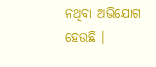ନଥିବା ଅଭିଯୋଗ ହେଉଛି ।